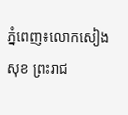ភ្នំពេញ៖លោកសៀង សុខ ព្រះរាជ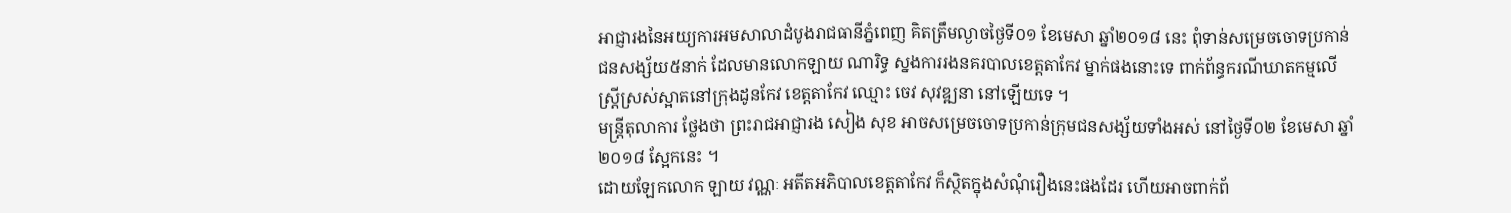អាជ្ញារងនៃអយ្យការអមសាលាដំបូងរាជធានីភ្នំពេញ គិតត្រឹមល្ងាចថ្ងៃទី០១ ខែមេសា ឆ្នាំ២០១៨ នេះ ពុំទាន់សម្រេចចោទប្រកាន់ជនសង្ស័យ៥នាក់ ដែលមានលោកឡាយ ណារិទ្ធ ស្នងការរងនគរបាលខេត្តតាកែវ ម្នាក់ផងនោះទេ ពាក់ព័ន្ធករណីឃាតកម្មលើស្រ្តីស្រស់ស្អាតនៅក្រុងដូនកែវ ខេត្តតាកែវ ឈ្មោះ ចេវ សុវឌ្ឍនា នៅឡើយទេ ។
មន្ត្រីតុលាការ ថ្លែងថា ព្រះរាជអាជ្ញារង សៀង សុខ អាចសម្រេចចោទប្រកាន់ក្រុមជនសង្ស័យទាំងអស់ នៅថ្ងៃទី០២ ខែមេសា ឆ្នាំ២០១៨ ស្អែកនេះ ។
ដោយឡែកលោក ឡាយ វណ្ណៈ អតីតអភិបាលខេត្តតាកែវ ក៏ស្ថិតក្នុងសំណុំរឿងនេះផងដែរ ហើយអាចពាក់ព័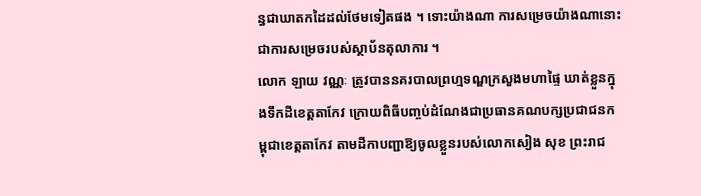ន្ធជាឃាតកដៃដល់ថែមទៀតផង ។ ទោះយ៉ាងណា ការសម្រេចយ៉ាងណានោះ ជាការសម្រេចរបស់ស្ថាប័នតុលាការ ។
លោក ឡាយ វណ្ណៈ ត្រូវបាននគរបាលព្រហ្មទណ្ឌក្រសួងមហាផ្ទៃ ឃាត់ខ្លួនក្នុងទឹកដីខេត្តតាកែវ ក្រោយពិធីបញ្ចប់ដំណែងជាប្រធានគណបក្សប្រជាជនកម្ពុជាខេត្តតាកែវ តាមដីកាបញ្ជាឱ្យចូលខ្លួនរបស់លោកសៀង សុខ ព្រះរាជ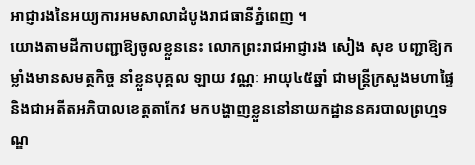អាជ្ញារងនៃអយ្យការអមសាលាដំបូងរាជធានីភ្នំពេញ ។
យោងតាមដីកាបញ្ជាឱ្យចូលខ្លួននេះ លោកព្រះរាជអាជ្ញារង សៀង សុខ បញ្ជាឱ្យកម្លាំងមានសមត្ថកិច្ច នាំខ្លួនបុគ្គល ឡាយ វណ្ណៈ អាយុ៤៥ឆ្នាំ ជាមន្ត្រីក្រសួងមហាផ្ទៃ និងជាអតីតអភិបាលខេត្តតាកែវ មកបង្ហាញខ្លួននៅនាយកដ្ឋាននគរបាលព្រហ្មទណ្ឌ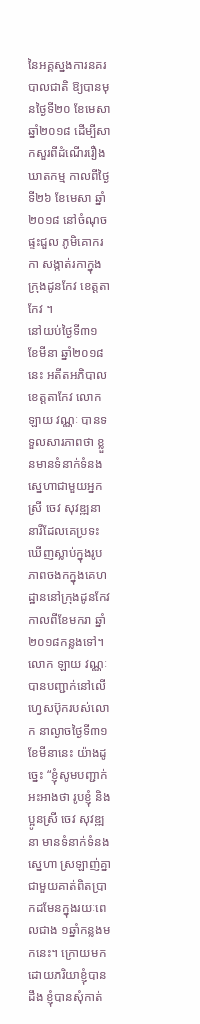នៃអគ្គស្នងការនគរបាលជាតិ ឱ្យបានមុនថ្ងៃទី២០ ខែមេសា ឆ្នាំ២០១៨ ដើម្បីសាកសួរពីដំណើររឿងឃាតកម្ម កាលពីថ្ងៃទី២៦ ខែមេសា ឆ្នាំ២០១៨ នៅចំណុចផ្ទះជួល ភូមិគោករកា សង្កាត់រកាក្នុង ក្រុងដូនកែវ ខេត្តតាកែវ ។
នៅយប់ថ្ងៃទី៣១ ខែមីនា ឆ្នាំ២០១៨នេះ អតីតអភិបាលខេត្តតាកែវ លោក ឡាយ វណ្ណៈ បានទទួលសារភាពថា ខ្លួនមានទំនាក់ទំនងស្នេហាជាមួយអ្នកស្រី ចេវ សុវឌ្ឍនា នារីដែលគេប្រទះឃើញស្លាប់ក្នុងរូបភាពចងកក្នុងគេហដ្ឋាននៅក្រុងដូនកែវកាលពីខែមករា ឆ្នាំ២០១៨កន្លងទៅ។
លោក ឡាយ វណ្ណៈ បានបញ្ជាក់នៅលើហេ្វសប៊ុករបស់លោក នាល្ងាចថ្ងៃទី៣១ ខែមីនានេះ យ៉ាងដូច្នេះ “ខ្ញុំសូមបញ្ជាក់អះអាងថា រូបខ្ញុំ និងប្អូនស្រី ចេវ សុវឌ្ឍនា មានទំនាក់ទំនងស្នេហា ស្រឡាញ់គ្នាជាមួយគាត់ពិតប្រាកដមែនក្នុងរយៈពេលជាង ១ឆ្នាំកន្លងមកនេះ។ ក្រោយមកដោយភរិយាខ្ញុំបានដឹង ខ្ញុំបានសុំកាត់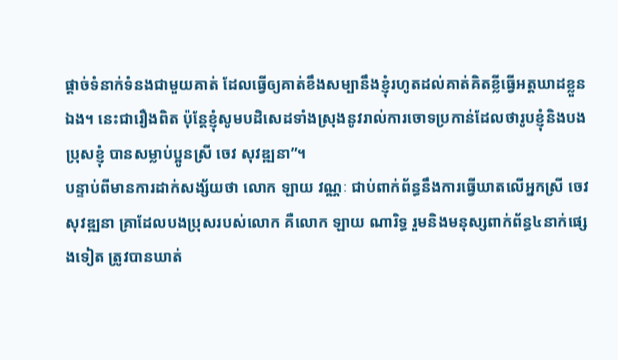ផ្តាច់ទំនាក់ទំនងជាមួយគាត់ ដែលធ្វើឲ្យគាត់ខឹងសម្បានឹងខ្ញុំរហូតដល់គាត់គិតខ្លីធ្វើអត្តឃាដខ្លួនឯង។ នេះជារឿងពិត ប៉ុន្តែខ្ញុំសូមបដិសេដទាំងស្រុងនូវរាល់ការចោទប្រកាន់ដែលថារូបខ្ញុំនិងបងប្រុសខ្ញុំ បានសម្លាប់ប្អូនស្រី ចេវ សុវឌ្ឍនា”។
បន្ទាប់ពីមានការដាក់សង្ស័យថា លោក ឡាយ វណ្ណៈ ជាប់ពាក់ព័ន្ធនឹងការធ្វើឃាតលើអ្នកស្រី ចេវ សុវឌ្ឍនា គ្រាដែលបងប្រុសរបស់លោក គឺលោក ឡាយ ណារិទ្ធ រួមនិងមនុស្សពាក់ព័ន្ធ៤នាក់ផ្សេងទៀត ត្រូវបានឃាត់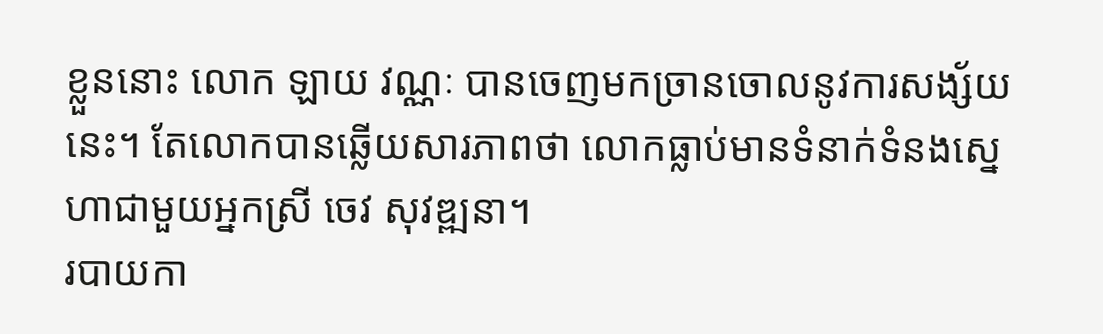ខ្លួននោះ លោក ឡាយ វណ្ណៈ បានចេញមកច្រានចោលនូវការសង្ស័យនេះ។ តែលោកបានឆ្លើយសារភាពថា លោកធ្លាប់មានទំនាក់ទំនងស្នេហាជាមួយអ្នកស្រី ចេវ សុវឌ្ឍនា។
របាយកា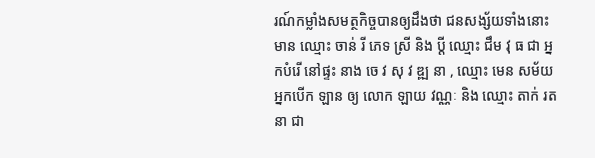រណ៍កម្លាំងសមត្ថកិច្ចបានឲ្យដឹងថា ជនសង្ស័យទាំងនោះមាន ឈ្មោះ ចាន់ រី ភេទ ស្រី និង ប្តី ឈ្មោះ ជឹម វុ ធ ជា អ្នកបំរើ នៅផ្ទះ នាង ចេ វ សុ វ ឌ្ឍ នា , ឈ្មោះ មេន សម័យ អ្នកបើក ឡាន ឲ្យ លោក ឡាយ វណ្ណៈ និង ឈ្មោះ តាក់ រតនា ជា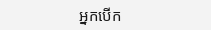អ្នកបើក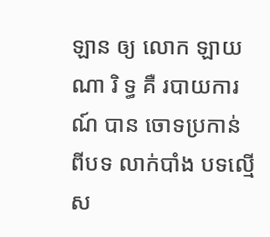ឡាន ឲ្យ លោក ឡាយ ណា រិ ទ្ធ គឺ របាយការណ៍ បាន ចោទប្រកាន់ ពីបទ លាក់បាំង បទល្មើស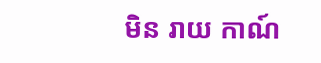មិន រាយ កាណ៍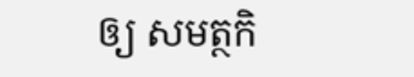ឲ្យ សមត្ថកិ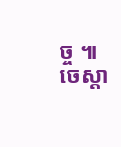ច្ច ៕ ចេស្តា